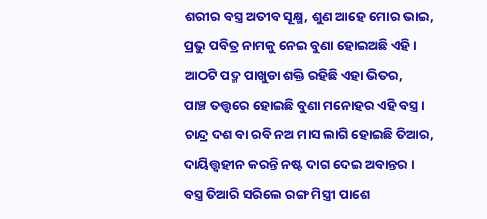ଶରୀର ବସ୍ତ୍ର ଅତୀବ ସୂକ୍ଷ୍ମ, ଶୁଣ ଆହେ ମୋର ଭାଇ,
ପ୍ରଭୁ ପବିତ୍ର ନାମକୁ ନେଇ ବୁଣା ହୋଇଅଛି ଏହି ।
ଆଠଟି ପଦ୍ମ ପାଖୁଡା ଶକ୍ତି ରହିଛି ଏହା ଭିତର,
ପାଞ୍ଚ ତତ୍ତ୍ଵରେ ହୋଇଛି ବୁଣା ମନୋହର ଏହି ବସ୍ତ୍ର ।
ଚାନ୍ଦ୍ର ଦଶ ବା ରବି ନଅ ମାସ ଲାଗି ହୋଇଛି ତିଆର,
ଦାୟିତ୍ତ୍ଵହୀନ କରନ୍ତି ନଷ୍ଟ ଦାଗ ଦେଇ ଅବାନ୍ତର ।
ବସ୍ତ୍ର ତିଆରି ସରିଲେ ରଙ୍ଗ ମିସ୍ତ୍ରୀ ପାଶେ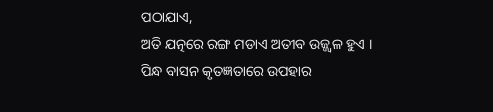ପଠାଯାଏ,
ଅତି ଯତ୍ନରେ ରଙ୍ଗ ମଡାଏ ଅତୀବ ଉଜ୍ଜ୍ଵଳ ହୁଏ ।
ପିନ୍ଧ ବାସନ କୃତଜ୍ଞତାରେ ଉପହାର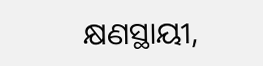କ୍ଷଣସ୍ଥାୟୀ,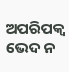ଅପରିପକ୍ଵ ଭେଦ ନ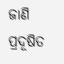ଜାଣି ପ୍ରଦୂଷିତ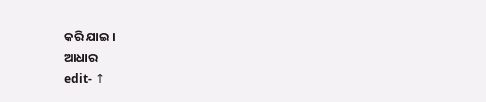କରି ଯାଇ ।
ଆଧାର
edit- ↑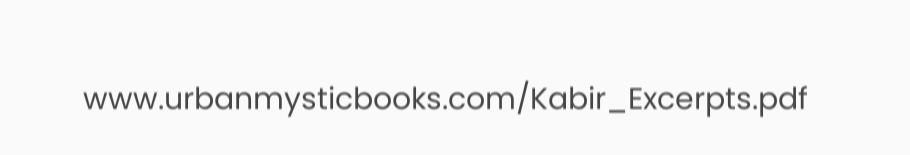www.urbanmysticbooks.com/Kabir_Excerpts.pdf